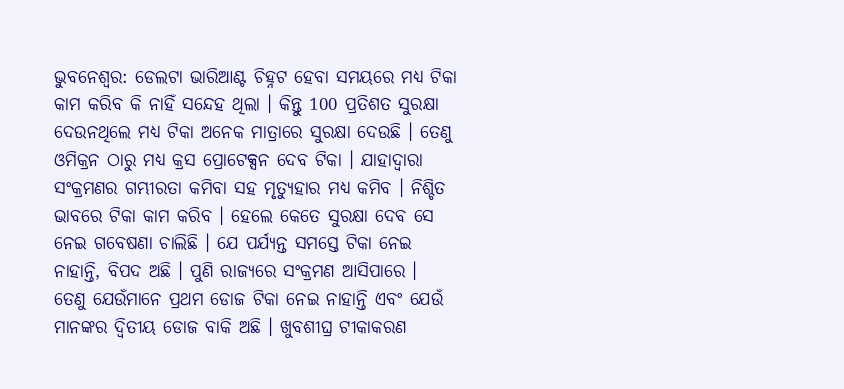ଭୁବନେଶ୍ବର: ଡେଲଟା ଭାରିଆଣ୍ଟ ଚିହ୍ନଟ ହେବା ସମୟରେ ମଧ୍ୟ ଟିକା କାମ କରିବ କି ନାହିଁ ସନ୍ଦେହ ଥିଲା । କିନ୍ତୁ 100 ପ୍ରତିଶତ ସୁରକ୍ଷା ଦେଉନଥିଲେ ମଧ୍ୟ ଟିକା ଅନେକ ମାତ୍ରାରେ ସୁରକ୍ଷା ଦେଉଛି । ତେଣୁ ଓମିକ୍ରନ ଠାରୁ ମଧ୍ୟ କ୍ରସ ପ୍ରୋଟେକ୍ସନ ଦେବ ଟିକା । ଯାହାଦ୍ୱାରା ସଂକ୍ରମଣର ଗମ୍ଭୀରତା କମିବା ସହ ମୃତ୍ୟୁହାର ମଧ୍ୟ କମିବ । ନିଶ୍ଚିତ ଭାବରେ ଟିକା କାମ କରିବ । ହେଲେ କେତେ ସୁରକ୍ଷା ଦେବ ସେ ନେଇ ଗବେଷଣା ଚାଲିଛି । ଯେ ପର୍ଯ୍ୟନ୍ତ ସମସ୍ତେ ଟିକା ନେଇ ନାହାନ୍ତି, ବିପଦ ଅଛି । ପୁଣି ରାଜ୍ୟରେ ସଂକ୍ରମଣ ଆସିପାରେ ।
ତେଣୁ ଯେଉଁମାନେ ପ୍ରଥମ ଡୋଜ ଟିକା ନେଇ ନାହାନ୍ତି ଏବଂ ଯେଉଁ ମାନଙ୍କର ଦ୍ବିତୀୟ ଡୋଜ ବାକି ଅଛି । ଖୁବଶୀଘ୍ର ଟୀକାକରଣ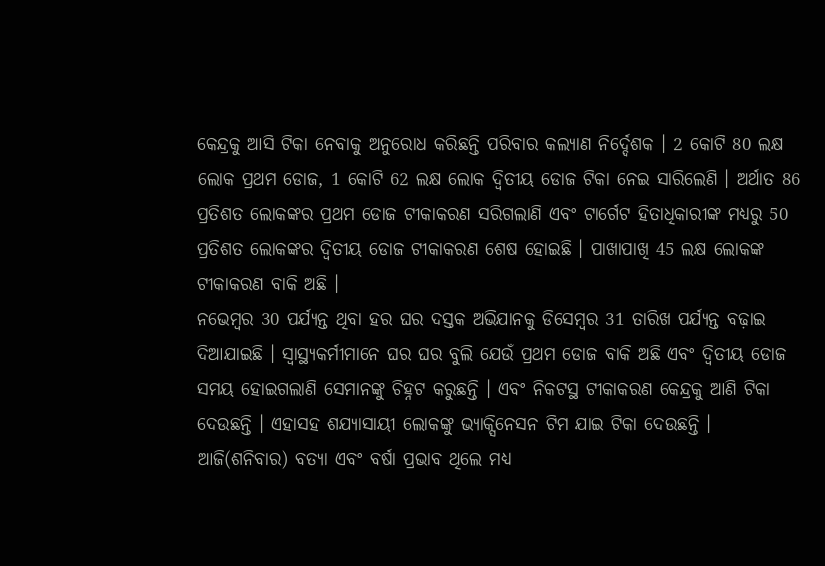କେନ୍ଦ୍ରକୁ ଆସି ଟିକା ନେବାକୁ ଅନୁରୋଧ କରିଛନ୍ତି ପରିବାର କଲ୍ୟାଣ ନିର୍ଦ୍ଦେଶକ । 2 କୋଟି 80 ଲକ୍ଷ ଲୋକ ପ୍ରଥମ ଡୋଜ, 1 କୋଟି 62 ଲକ୍ଷ ଲୋକ ଦ୍ବିତୀୟ ଡୋଜ ଟିକା ନେଇ ସାରିଲେଣି । ଅର୍ଥାତ 86 ପ୍ରତିଶତ ଲୋକଙ୍କର ପ୍ରଥମ ଡୋଜ ଟୀକାକରଣ ସରିଗଲାଣି ଏବଂ ଟାର୍ଗେଟ ହିତାଧିକାରୀଙ୍କ ମଧ୍ୟରୁ 50 ପ୍ରତିଶତ ଲୋକଙ୍କର ଦ୍ବିତୀୟ ଡୋଜ ଟୀକାକରଣ ଶେଷ ହୋଇଛି । ପାଖାପାଖି 45 ଲକ୍ଷ ଲୋକଙ୍କ ଟୀକାକରଣ ବାକି ଅଛି ।
ନଭେମ୍ବର 30 ପର୍ଯ୍ୟନ୍ତ ଥିବା ହର ଘର ଦସ୍ତକ ଅଭିଯାନକୁ ଡିସେମ୍ବର 31 ତାରିଖ ପର୍ଯ୍ୟନ୍ତ ବଢ଼ାଇ ଦିଆଯାଇଛି । ସ୍ବାସ୍ଥ୍ୟକର୍ମୀମାନେ ଘର ଘର ବୁଲି ଯେଉଁ ପ୍ରଥମ ଡୋଜ ବାକି ଅଛି ଏବଂ ଦ୍ବିତୀୟ ଡୋଜ ସମୟ ହୋଇଗଲାଣି ସେମାନଙ୍କୁ ଚିହ୍ନଟ କରୁଛନ୍ତି । ଏବଂ ନିକଟସ୍ଥ ଟୀକାକରଣ କେନ୍ଦ୍ରକୁ ଆଣି ଟିକା ଦେଉଛନ୍ତି । ଏହାସହ ଶଯ୍ୟାସାୟୀ ଲୋକଙ୍କୁ ଭ୍ୟାକ୍ସିନେସନ ଟିମ ଯାଇ ଟିକା ଦେଉଛନ୍ତି । ଆଜି(ଶନିବାର) ବତ୍ୟା ଏବଂ ବର୍ଷା ପ୍ରଭାବ ଥିଲେ ମଧ୍ୟ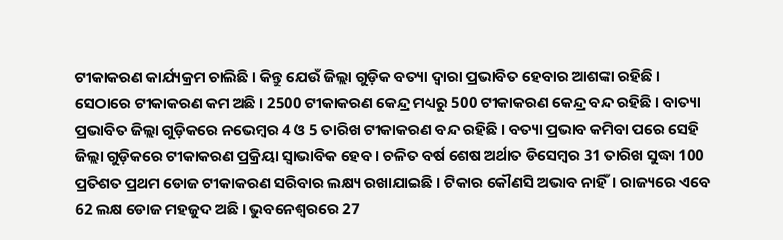ଟୀକାକରଣ କାର୍ଯ୍ୟକ୍ରମ ଚାଲିଛି । କିନ୍ତୁ ଯେଉଁ ଜିଲ୍ଲା ଗୁଡ଼ିକ ବତ୍ୟା ଦ୍ୱାରା ପ୍ରଭାବିତ ହେବାର ଆଶଙ୍କା ରହିଛି ।
ସେଠାରେ ଟୀକାକରଣ କମ ଅଛି । 2500 ଟୀକାକରଣ କେନ୍ଦ୍ର ମଧ୍ୟରୁ 500 ଟୀକାକରଣ କେନ୍ଦ୍ର ବନ୍ଦ ରହିଛି । ବାତ୍ୟା ପ୍ରଭାବିତ ଜିଲ୍ଲା ଗୁଡ଼ିକରେ ନଭେମ୍ବର 4 ଓ 5 ତାରିଖ ଟୀକାକରଣ ବନ୍ଦ ରହିଛି । ବତ୍ୟା ପ୍ରଭାବ କମିବା ପରେ ସେହି ଜିଲ୍ଲା ଗୁଡ଼ିକରେ ଟୀକାକରଣ ପ୍ରକ୍ରିୟା ସ୍ଵାଭାବିକ ହେବ । ଚଳିତ ବର୍ଷ ଶେଷ ଅର୍ଥାତ ଡିସେମ୍ବର 31 ତାରିଖ ସୁଦ୍ଧା 100 ପ୍ରତିଶତ ପ୍ରଥମ ଡୋଜ ଟୀକାକରଣ ସରିବାର ଲକ୍ଷ୍ୟ ରଖାଯାଇଛି । ଟିକାର କୌଣସି ଅଭାବ ନାହିଁ। ରାଜ୍ୟରେ ଏବେ 62 ଲକ୍ଷ ଡୋଜ ମହଜୁଦ ଅଛି । ଭୁବନେଶ୍ୱରରେ 27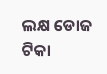ଲକ୍ଷ ଡୋଜ ଟିକା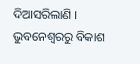ଦିଆସରିଲାଣି ।
ଭୁବନେଶ୍ବରରୁ ବିକାଶ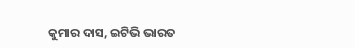କୁମାର ଦାସ, ଇଟିଭି ଭାରତ